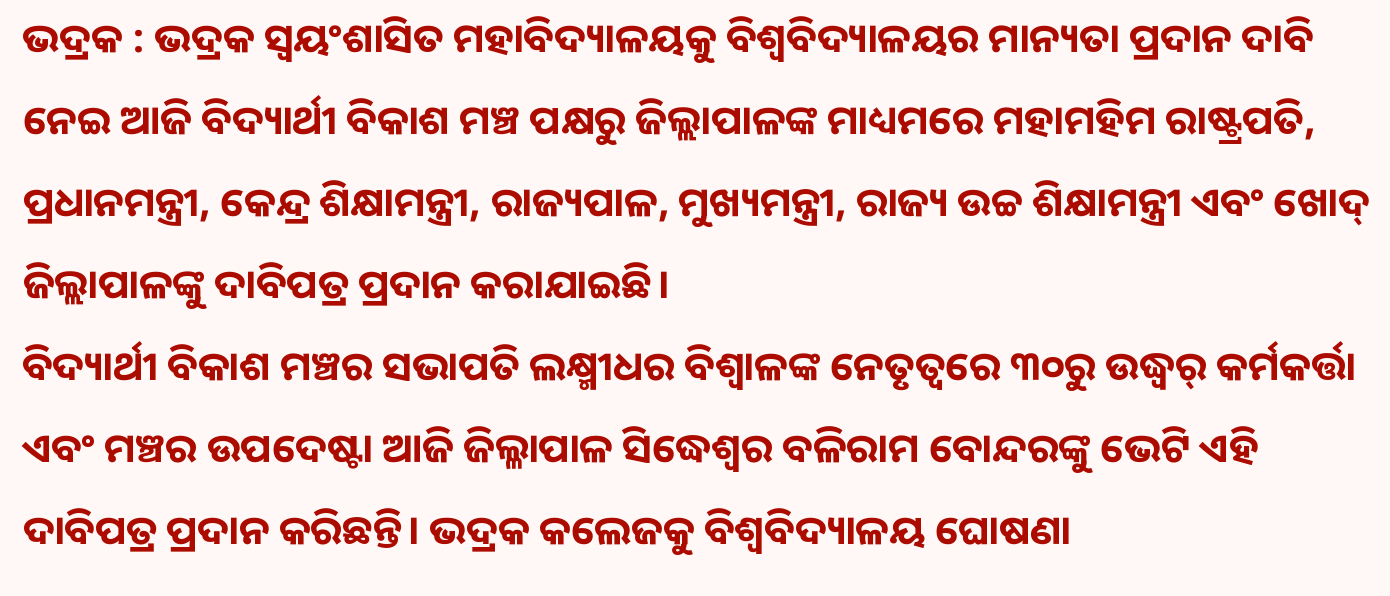ଭଦ୍ରକ : ଭଦ୍ରକ ସ୍ବୟଂଶାସିତ ମହାବିଦ୍ୟାଳୟକୁ ବିଶ୍ଵବିଦ୍ୟାଳୟର ମାନ୍ୟତା ପ୍ରଦାନ ଦାବି ନେଇ ଆଜି ବିଦ୍ୟାର୍ଥୀ ବିକାଶ ମଞ୍ଚ ପକ୍ଷରୁ ଜିଲ୍ଲାପାଳଙ୍କ ମାଧ୍ୟମରେ ମହାମହିମ ରାଷ୍ଟ୍ରପତି, ପ୍ରଧାନମନ୍ତ୍ରୀ, କେନ୍ଦ୍ର ଶିକ୍ଷାମନ୍ତ୍ରୀ, ରାଜ୍ୟପାଳ, ମୁଖ୍ୟମନ୍ତ୍ରୀ, ରାଜ୍ୟ ଉଚ୍ଚ ଶିକ୍ଷାମନ୍ତ୍ରୀ ଏବଂ ଖୋଦ୍ ଜିଲ୍ଲାପାଳଙ୍କୁ ଦାବିପତ୍ର ପ୍ରଦାନ କରାଯାଇଛି।
ବିଦ୍ୟାର୍ଥୀ ବିକାଶ ମଞ୍ଚର ସଭାପତି ଲକ୍ଷ୍ମୀଧର ବିଶ୍ଵାଳଙ୍କ ନେତୃତ୍ଵରେ ୩୦ରୁ ଉଦ୍ଧ୍ଵର୍ କର୍ମକର୍ତ୍ତା ଏବଂ ମଞ୍ଚର ଉପଦେଷ୍ଟା ଆଜି ଜିଲ୍ଳାପାଳ ସିଦ୍ଧେଶ୍ଵର ବଳିରାମ ବୋନ୍ଦରଙ୍କୁ ଭେଟି ଏହି ଦାବିପତ୍ର ପ୍ରଦାନ କରିଛନ୍ତି। ଭଦ୍ରକ କଲେଜକୁ ବିଶ୍ଵବିଦ୍ୟାଳୟ ଘୋଷଣା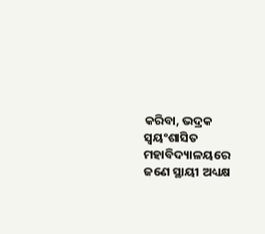କରିବା, ଭଦ୍ରକ ସ୍ବୟଂଶାସିତ ମହାବିଦ୍ୟାଳୟରେ ଜଣେ ସ୍ଥାୟୀ ଅଧ୍ୟକ୍ଷ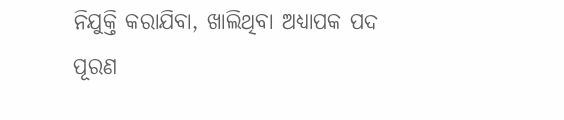ନିଯୁକ୍ତି କରାଯିବା, ଖାଲିଥିବା ଅଧ୍ୟାପକ ପଦ ପୂରଣ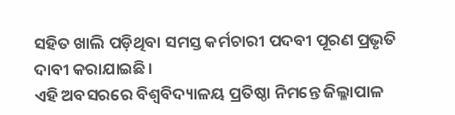ସହିତ ଖାଲି ପଡ଼ିଥିବା ସମସ୍ତ କର୍ମଚାରୀ ପଦବୀ ପୂରଣ ପ୍ରଭୃତି ଦାବୀ କରାଯାଇଛି।
ଏହି ଅବସରରେ ବିଶ୍ଵବିଦ୍ୟାଳୟ ପ୍ରତିଷ୍ଠା ନିମନ୍ତେ ଜିଲ୍ଳାପାଳ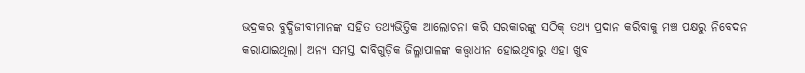ଭଦ୍ରକର ବୁଦ୍ଧିଜୀବୀମାନଙ୍କ ସହିତ ତଥ୍ୟଭିତ୍ତିକ ଆଲୋଚନା କରି ସରକାରଙ୍କୁ ସଠିକ୍ ତଥ୍ୟ ପ୍ରଦାନ କରିବାକୁ ମଞ୍ଚ ପକ୍ଷରୁ ନିବେଦନ କରାଯାଇଥିଲା। ଅନ୍ୟ ସମସ୍ତ ଦାବିଗୁଡ଼ିକ ଜିଲ୍ଳାପାଳଙ୍କ କତ୍ତ୍ଵାଧୀନ ହୋଇଥିବାରୁ ଏହା ଖୁବ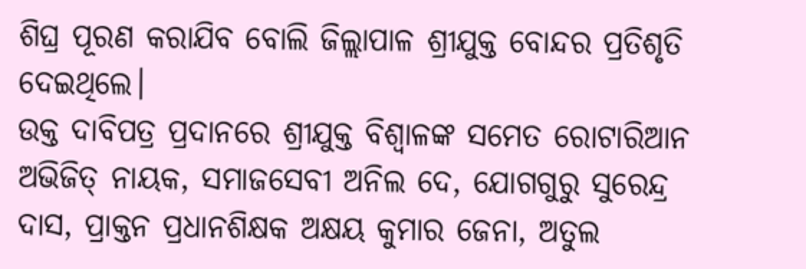ଶିଘ୍ର ପୂରଣ କରାଯିବ ବୋଲି ଜିଲ୍ଲାପାଳ ଶ୍ରୀଯୁକ୍ତ ବୋନ୍ଦର ପ୍ରତିଶୃତି ଦେଇଥିଲେ।
ଉକ୍ତ ଦାବିପତ୍ର ପ୍ରଦାନରେ ଶ୍ରୀଯୁକ୍ତ ବିଶ୍ଵାଳଙ୍କ ସମେତ ରୋଟାରିଆନ ଅଭିଜିତ୍ ନାୟକ, ସମାଜସେବୀ ଅନିଲ ଦେ, ଯୋଗଗୁରୁ ସୁରେନ୍ଦ୍ର ଦାସ, ପ୍ରାକ୍ତନ ପ୍ରଧାନଶିକ୍ଷକ ଅକ୍ଷୟ କୁମାର ଜେନା, ଅତୁଲ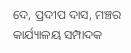ଦେ, ପ୍ରଦୀପ ଦାସ, ମଞ୍ଚର କାର୍ଯ୍ୟାଳୟ ସମ୍ପାଦକ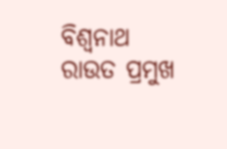ବିଶ୍ଵନାଥ ରାଉତ ପ୍ରମୁଖ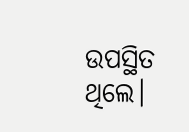ଉପସ୍ଥିତ ଥିଲେ।